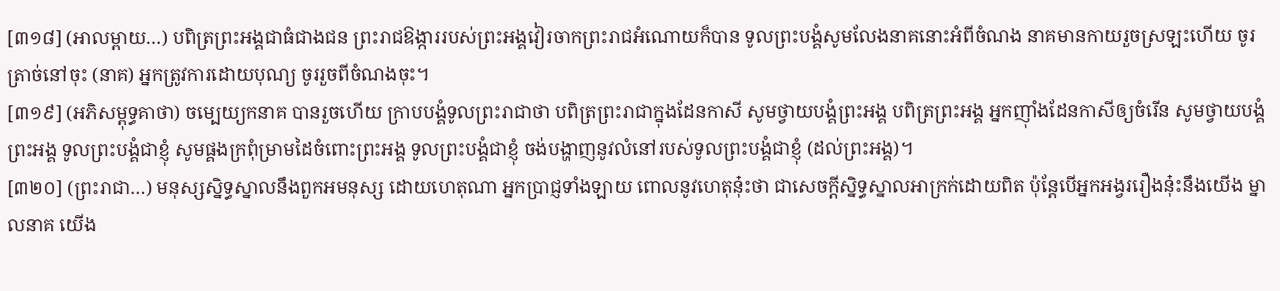[៣១៨] (អាលម្ពាយ…) បពិត្រព្រះអង្គជាធំជាងជន ព្រះរាជឱង្ការរបស់ព្រះអង្គវៀរចាកព្រះរាជអំណោយក៏បាន ទូលព្រះបង្គំសូមលែងនាគនោះអំពីចំណង នាគមានកាយរួចស្រឡះហើយ ចូរត្រាច់នៅចុះ (នាគ) អ្នកត្រូវការដោយបុណ្យ ចូររួចពីចំណងចុះ។
[៣១៩] (អភិសម្ពុទ្ធគាថា) ចម្បេយ្យកនាគ បានរួចហើយ ក្រាបបង្គំទូលព្រះរាជាថា បពិត្រព្រះរាជាក្នុងដែនកាសី សូមថ្វាយបង្គំព្រះអង្គ បពិត្រព្រះអង្គ អ្នកញ៉ាំងដែនកាសីឲ្យចំរើន សូមថ្វាយបង្គំព្រះអង្គ ទូលព្រះបង្គំជាខ្ញុំ សូមផ្គងក្រពុំម្រាមដៃចំពោះព្រះអង្គ ទូលព្រះបង្គំជាខ្ញុំ ចង់បង្ហាញនូវលំនៅរបស់ទូលព្រះបង្គំជាខ្ញុំ (ដល់ព្រះអង្គ)។
[៣២០] (ព្រះរាជា…) មនុស្សស្និទ្ធស្នាលនឹងពួកអមនុស្ស ដោយហេតុណា អ្នកប្រាជ្ញទាំងឡាយ ពោលនូវហេតុនុ៎ះថា ជាសេចក្តីស្និទ្ធស្នាលអាក្រក់ដោយពិត ប៉ុន្តែបើអ្នកអង្វររឿងនុ៎ះនឹងយើង ម្នាលនាគ យើង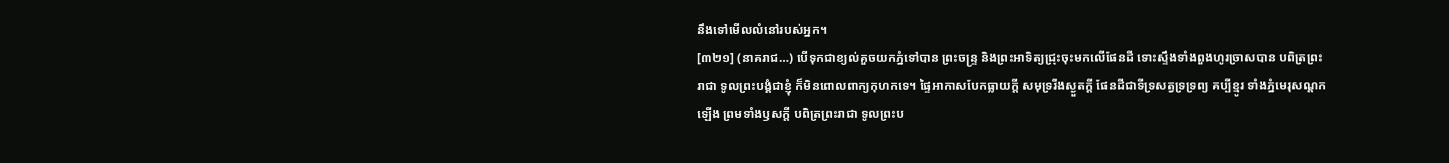នឹងទៅមើលលំនៅរបស់អ្នក។
[៣២១] (នាគរាជ…) បើទុកជាខ្យល់គួចយកភ្នំទៅបាន ព្រះចន្ទ្រ និងព្រះអាទិត្យជ្រុះចុះមកលើផែនដី ទោះស្ទឹងទាំងពួងហូរច្រាសបាន បពិត្រព្រះរាជា ទូលព្រះបង្គំជាខ្ញុំ ក៏មិនពោលពាក្យកុហកទេ។ ផ្ទៃអាកាសបែកធ្លាយក្តី សមុទ្ររីងស្ងួតក្តី ផែនដីជាទីទ្រសត្វទ្រទ្រព្យ គប្បីខ្មូរ ទាំងភ្នំមេរុសណ្តកឡើង ព្រមទាំងឫសក្តី បពិត្រព្រះរាជា ទូលព្រះប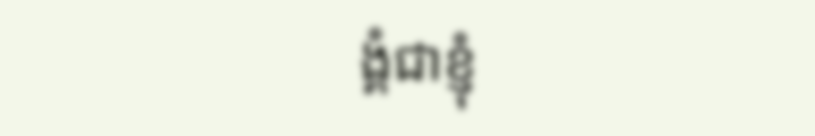ង្គំជាខ្ញុំ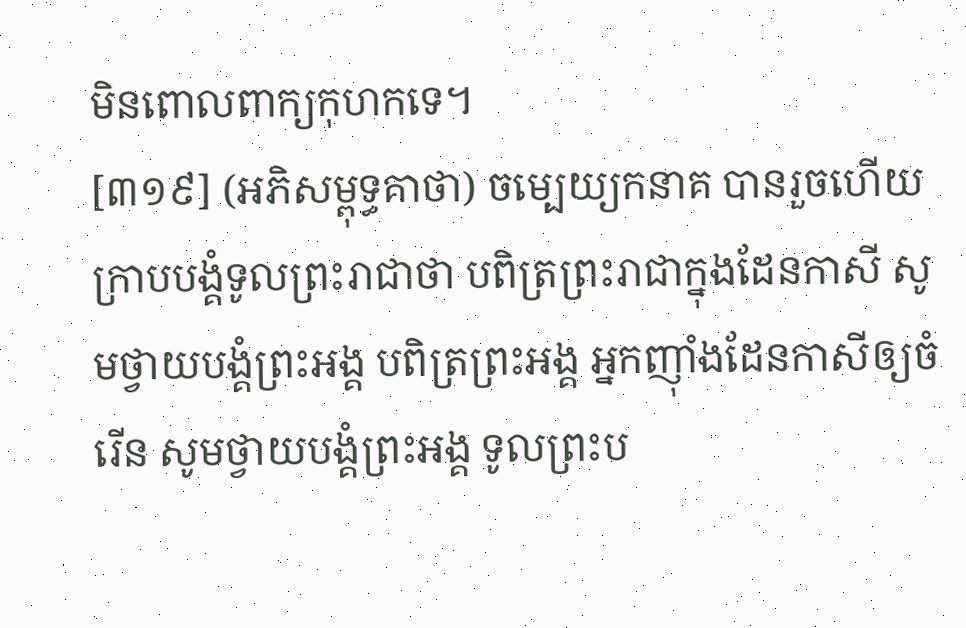មិនពោលពាក្យកុហកទេ។
[៣១៩] (អភិសម្ពុទ្ធគាថា) ចម្បេយ្យកនាគ បានរួចហើយ ក្រាបបង្គំទូលព្រះរាជាថា បពិត្រព្រះរាជាក្នុងដែនកាសី សូមថ្វាយបង្គំព្រះអង្គ បពិត្រព្រះអង្គ អ្នកញ៉ាំងដែនកាសីឲ្យចំរើន សូមថ្វាយបង្គំព្រះអង្គ ទូលព្រះប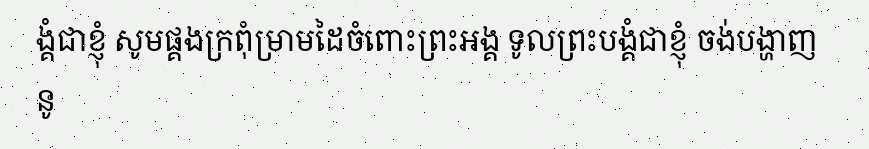ង្គំជាខ្ញុំ សូមផ្គងក្រពុំម្រាមដៃចំពោះព្រះអង្គ ទូលព្រះបង្គំជាខ្ញុំ ចង់បង្ហាញនូ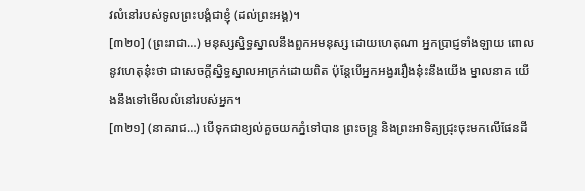វលំនៅរបស់ទូលព្រះបង្គំជាខ្ញុំ (ដល់ព្រះអង្គ)។
[៣២០] (ព្រះរាជា…) មនុស្សស្និទ្ធស្នាលនឹងពួកអមនុស្ស ដោយហេតុណា អ្នកប្រាជ្ញទាំងឡាយ ពោលនូវហេតុនុ៎ះថា ជាសេចក្តីស្និទ្ធស្នាលអាក្រក់ដោយពិត ប៉ុន្តែបើអ្នកអង្វររឿងនុ៎ះនឹងយើង ម្នាលនាគ យើងនឹងទៅមើលលំនៅរបស់អ្នក។
[៣២១] (នាគរាជ…) បើទុកជាខ្យល់គួចយកភ្នំទៅបាន ព្រះចន្ទ្រ និងព្រះអាទិត្យជ្រុះចុះមកលើផែនដី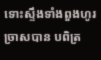ទោះស្ទឹងទាំងពួងហូរច្រាសបាន បពិត្រ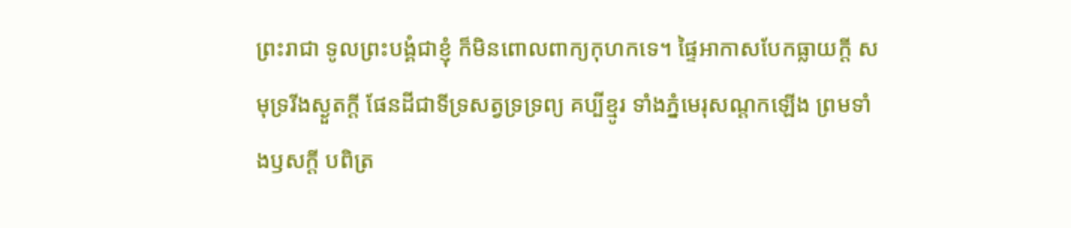ព្រះរាជា ទូលព្រះបង្គំជាខ្ញុំ ក៏មិនពោលពាក្យកុហកទេ។ ផ្ទៃអាកាសបែកធ្លាយក្តី សមុទ្ររីងស្ងួតក្តី ផែនដីជាទីទ្រសត្វទ្រទ្រព្យ គប្បីខ្មូរ ទាំងភ្នំមេរុសណ្តកឡើង ព្រមទាំងឫសក្តី បពិត្រ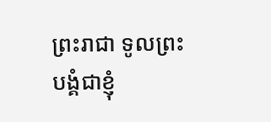ព្រះរាជា ទូលព្រះបង្គំជាខ្ញុំ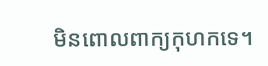មិនពោលពាក្យកុហកទេ។